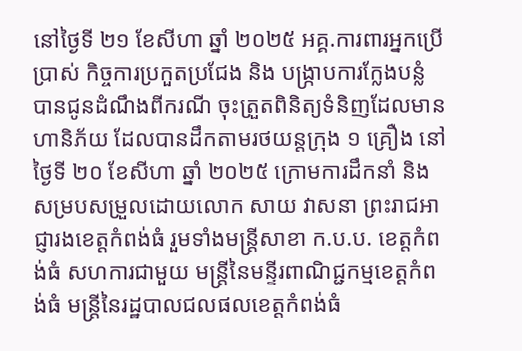នៅថ្ងៃទី ២១ ខែសីហា ឆ្នាំ ២០២៥ អគ្គ.ការពារអ្នកប្រើប្រាស់ កិច្ចការប្រកួតប្រជែង និង បង្ក្រាបការក្លែងបន្លំ បានជូនដំណឹងពីករណី ចុះត្រួតពិនិត្យទំនិញដែលមានហានិភ័យ ដែលបានដឹកតាមរថយន្តក្រុង ១ គ្រឿង នៅថ្ងៃទី ២០ ខែសីហា ឆ្នាំ ២០២៥ ក្រោមការដឹកនាំ និង សម្របសម្រួលដោយលោក សាយ វាសនា ព្រះរាជអាជ្ញារងខេត្តកំពង់ធំ រួមទាំងមន្រ្តីសាខា ក.ប.ប. ខេត្តកំពង់ធំ សហការជាមួយ មន្រ្តីនៃមន្ទីរពាណិជ្ជកម្មខេត្តកំពង់ធំ មន្រ្តីនៃរដ្ឋបាលជលផលខេត្តកំពង់ធំ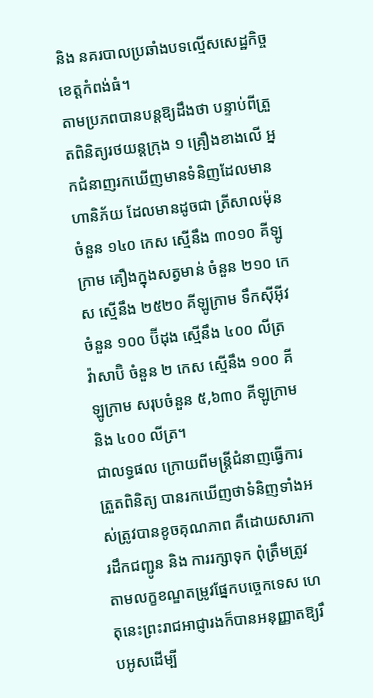និង នគរបាលប្រឆាំងបទល្មើសសេដ្ឋកិច្ចខេត្តកំពង់ធំ។
តាមប្រភពបានបន្តឱ្យដឹងថា បន្ទាប់ពីត្រួតពិនិត្យរថយន្តក្រុង ១ គ្រឿងខាងលើ អ្នកជំនាញរកឃើញមានទំនិញដែលមានហានិភ័យ ដែលមានដូចជា ត្រីសាលម៉ុន ចំនួន ១៤០ កេស ស្មើនឹង ៣០១០ គីឡូក្រាម គឿងក្នុងសត្វមាន់ ចំនួន ២១០ កេស ស្មើនឹង ២៥២០ គីឡូក្រាម ទឹកស៊ីអ៊ីវ ចំនួន ១០០ ប៊ីដុង ស្មើនឹង ៤០០ លីត្រ វ៉ាសាប៊ិ ចំនួន ២ កេស ស្មើនឹង ១០០ គីឡូក្រាម សរុបចំនួន ៥,៦៣០ គីឡូក្រាម និង ៤០០ លីត្រ។
ជាលទ្ធផល ក្រោយពីមន្រ្តីជំនាញធ្វើការត្រួតពិនិត្យ បានរកឃើញថាទំនិញទាំងអស់ត្រូវបានខូចគុណភាព គឺដោយសារការដឹកជញ្ជូន និង ការរក្សាទុក ពុំត្រឹមត្រូវតាមលក្ខខណ្ឌតម្រូវផ្នែកបច្ចេកទេស ហេតុនេះព្រះរាជអាជ្ញារងក៏បានអនុញ្ញាតឱ្យរឹបអូសដើម្បី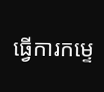ធ្វើការកម្ទេ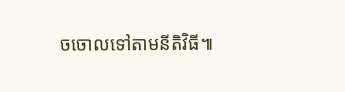ចចោលទៅតាមនីតិវិធី៕